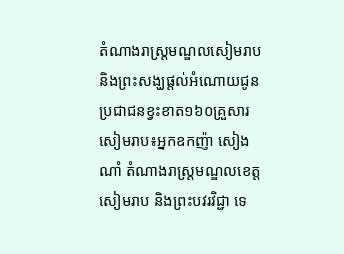តំណាងរាស្រ្តមណ្ឌលសៀមរាប និងព្រះសង្ឃផ្តល់អំណោយជូនប្រជាជនខ្វះខាត១៦០គ្រួសារ
សៀមរាប៖អ្នកឧកញ៉ា សៀង ណាំ តំណាងរាស្ត្រមណ្ឌលខេត្តសៀមរាប និងព្រះបវរវិជ្ជា ទេ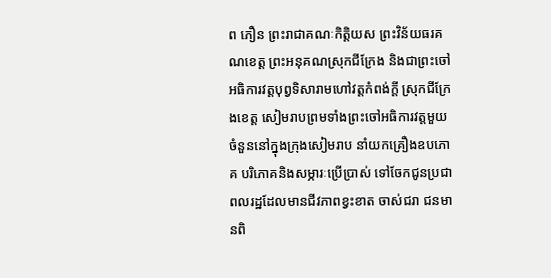ព ភឿន ព្រះរាជាគណៈកិត្តិយស ព្រះវិន័យធរគណខេត្ត ព្រះអនុគណស្រុកជីក្រែង និងជាព្រះចៅអធិការវត្តបុព្វទិសារាមហៅវត្តកំពង់ក្តី ស្រុកជីក្រែងខេត្ត សៀមរាបព្រមទាំងព្រះចៅអធិការវត្តមួយចំនួននៅក្នុងក្រុងសៀមរាប នាំយកគ្រឿងឧបភោគ បរិភោគនិងសម្ភារៈប្រើប្រាស់ ទៅចែកជូនប្រជាពលរដ្ឋដែលមានជីវភាពខ្វះខាត ចាស់ជរា ជនមានពិ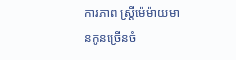ការភាព ស្ត្រីម៉េម៉ាយមានកូនច្រើនចំ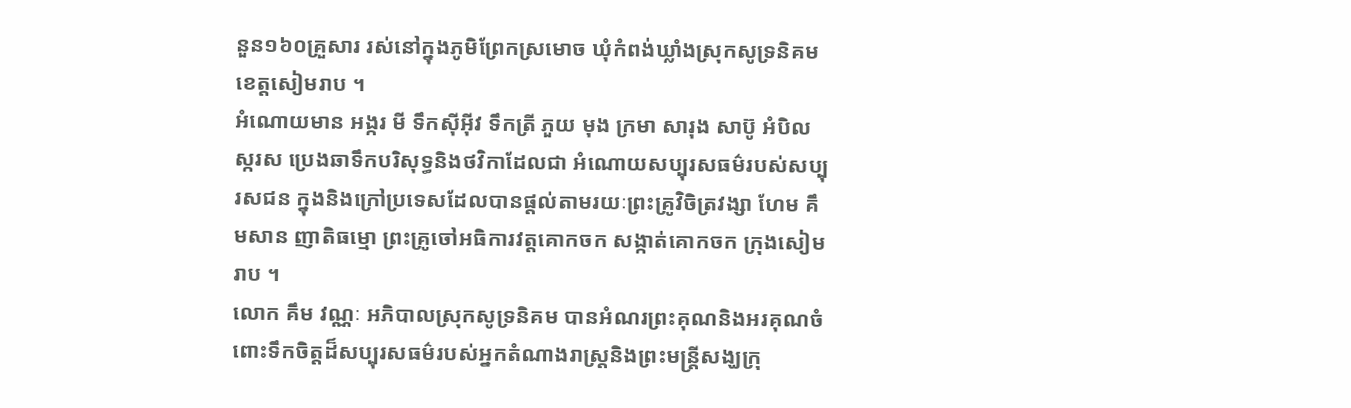នួន១៦០គ្រួសារ រស់នៅក្នុងភូមិព្រែកស្រមោច ឃុំកំពង់ឃ្លាំងស្រុកសូទ្រនិគម ខេត្តសៀមរាប ។
អំណោយមាន អង្ករ មី ទឹកស៊ីអ៊ីវ ទឹកត្រី ភួយ មុង ក្រមា សារុង សាប៊ូ អំបិល ស្ករស ប្រេងឆាទឹកបរិសុទ្ធនិងថវិកាដែលជា អំណោយសប្បុរសធម៌របស់សប្បុរសជន ក្នុងនិងក្រៅប្រទេសដែលបានផ្តល់តាមរយៈព្រះគ្រូវិចិត្រវង្សា ហែម គឹមសាន ញាតិធម្មោ ព្រះគ្រូចៅអធិការវត្តគោកចក សង្កាត់គោកចក ក្រុងសៀមរាប ។
លោក គឹម វណ្ណៈ អភិបាលស្រុកសូទ្រនិគម បានអំណរព្រះគុណនិងអរគុណចំពោះទឹកចិត្តដ៏សប្បុរសធម៌របស់អ្នកតំណាងរាស្ត្រនិងព្រះមន្ត្រីសង្ឃក្រុ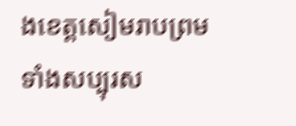ងខេត្តសៀមរាបព្រមទាំងសប្បុរស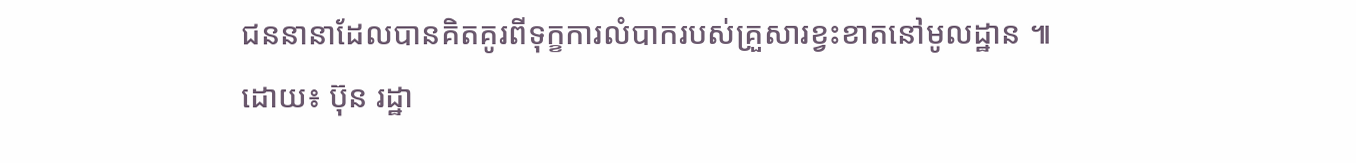ជននានាដែលបានគិតគូរពីទុក្ខការលំបាករបស់គ្រួសារខ្វះខាតនៅមូលដ្ឋាន ៕
ដោយ៖ ប៊ុន រដ្ឋា